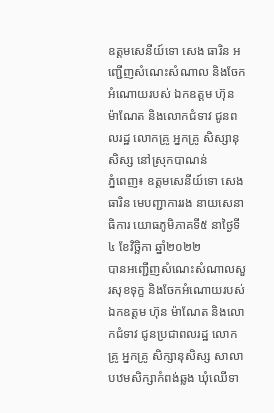ឧត្តមសេនីយ៍ទោ សេង ធារិន អញ្ជើញសំណេះសំណាល និងចែកអំណោយរបស់ ឯកឧត្តម ហ៊ុន ម៉ាណែត និងលោកជំទាវ ជូនពលរដ្ឋ លោកគ្រូ អ្នកគ្រូ សិស្សានុសិស្ស នៅស្រុកបាណន់
ភ្នំពេញ៖ ឧត្តមសេនីយ៍ទោ សេង ធារិន មេបញ្ជាការរង នាយសេនាធិការ យោធភូមិភាគទី៥ នាថ្ងៃទី៤ ខែវិច្ឆិកា ឆ្នាំ២០២២
បានអញ្ជើញសំណេះសំណាលសួរសុខទុក្ខ និងចែកអំណោយរបស់ ឯកឧត្តម ហ៊ុន ម៉ាណែត និងលោកជំទាវ ជូនប្រជាពលរដ្ឋ លោកគ្រូ អ្នកគ្រូ សិក្សានុសិស្ស សាលាបឋមសិក្សាកំពង់ឆ្លង ឃុំឈើទា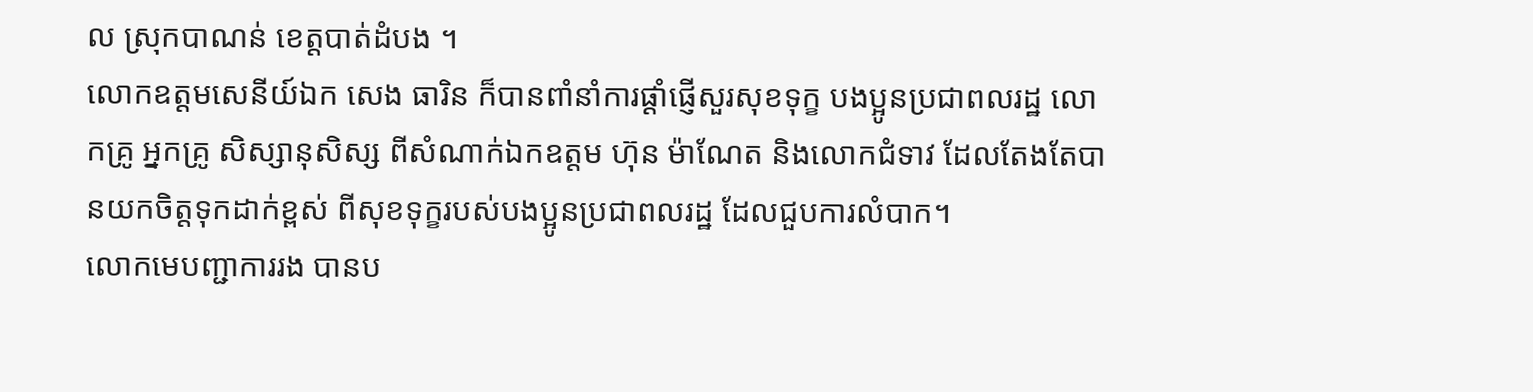ល ស្រុកបាណន់ ខេត្តបាត់ដំបង ។
លោកឧត្តមសេនីយ៍ឯក សេង ធារិន ក៏បានពាំនាំការផ្ដាំផ្ញើសួរសុខទុក្ខ បងប្អូនប្រជាពលរដ្ឋ លោកគ្រូ អ្នកគ្រូ សិស្សានុសិស្ស ពីសំណាក់ឯកឧត្តម ហ៊ុន ម៉ាណែត និងលោកជំទាវ ដែលតែងតែបានយកចិត្តទុកដាក់ខ្ពស់ ពីសុខទុក្ខរបស់បងប្អូនប្រជាពលរដ្ឋ ដែលជួបការលំបាក។
លោកមេបញ្ជាការរង បានប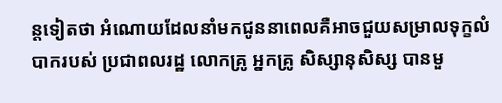ន្តទៀតថា អំណោយដែលនាំមកជូននាពេលគឺអាចជួយសម្រាលទុក្ខលំបាករបស់ ប្រជាពលរដ្ឋ លោកគ្រូ អ្នកគ្រូ សិស្សានុសិស្ស បានមួ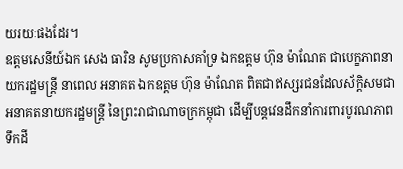យរយៈផងដែរ។
ឧត្តមសេនីយ៍ឯក សេង ធារិន សូមប្រកាសគាំទ្រ ឯកឧត្តម ហ៊ុន ម៉ាណែត ជាបេក្ខភាពនាយករដ្ឋមន្រ្តី នាពេល អនាគត ឯកឧត្តម ហ៊ុន ម៉ាណែត ពិតជាឥស្សរជនដែលស័ក្តិសមជាអនាគតនាយករដ្ឋមន្រ្តី នៃព្រះរាជាណាចក្រកម្ពុជា ដើម្បីបន្តវេនដឹកនាំការពារបូរណភាពទឹកដី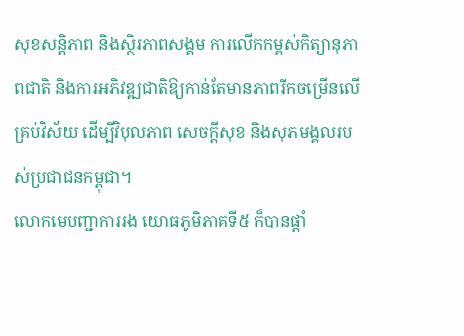សុខសន្តិភាព និងស្ថិរភាពសង្គម ការលើកកម្ពស់កិត្យានុភាពជាតិ និងការអភិវឌ្ឍជាតិឱ្យកាន់តែមានភាពរីកចម្រើនលើគ្រប់វិស័យ ដើម្បីវិបុលភាព សេចក្តីសុខ និងសុភមង្គលរបស់ប្រជាជនកម្ពុជា។
លោកមេបញ្ជាការរង យោធភូមិភាគទី៥ ក៏បានផ្តាំ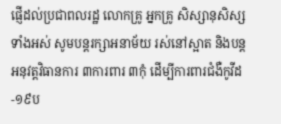ផ្ញើដល់ប្រជាពលរដ្ឋ លោកគ្រូ អ្នកគ្រូ សិស្សានុសិស្សទាំងអស់ សូមបន្តរក្សាអនាម័យ រស់នៅស្អាត និងបន្តអនុវត្តវិធានការ ៣ការពារ ៣កុំ ដើម្បីការពារជំងឺកូវីដ-១៩ប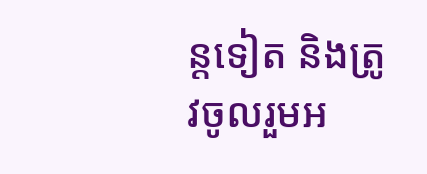ន្តទៀត និងត្រូវចូលរួមអ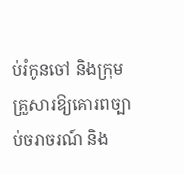ប់រំកូនចៅ និងក្រុមគ្រួសារឱ្យគោរពច្បាប់ចរាចរណ៍ និង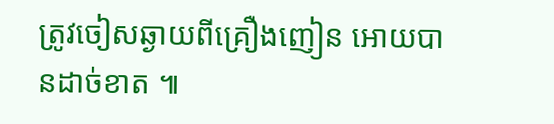ត្រូវចៀសឆ្ងាយពីគ្រឿងញៀន អោយបានដាច់ខាត ៕